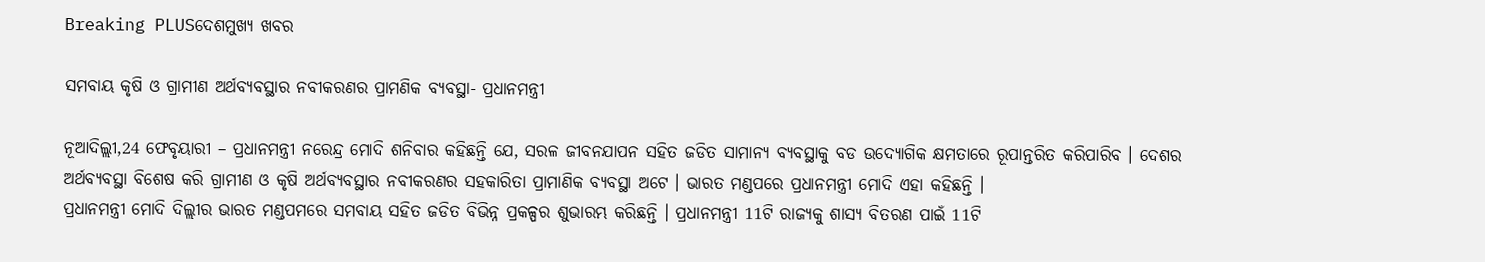Breaking PLUSଦେଶମୁଖ୍ୟ ଖବର

ସମବାୟ କୃଷି ଓ ଗ୍ରାମୀଣ ଅର୍ଥବ୍ୟବସ୍ଥାର ନବୀକରଣର ପ୍ରାମଣିକ ବ୍ୟବସ୍ଥା- ପ୍ରଧାନମନ୍ତ୍ରୀ

ନୂଆଦିଲ୍ଲୀ,24 ଫେବୃୟାରୀ – ପ୍ରଧାନମନ୍ତ୍ରୀ ନରେନ୍ଦ୍ର ମୋଦି ଶନିବାର କହିଛନ୍ତି ଯେ, ସରଳ ଜୀବନଯାପନ ସହିତ ଜଡିତ ସାମାନ୍ୟ ବ୍ୟବସ୍ଥାକୁ ବଡ ଉଦ୍ୟୋଗିକ କ୍ଷମତାରେ ରୂପାନ୍ତରିତ କରିପାରିବ । ଦେଶର ଅର୍ଥବ୍ୟବସ୍ଥା ବିଶେଷ କରି ଗ୍ରାମୀଣ ଓ କୃଷି ଅର୍ଥବ୍ୟବସ୍ଥାର ନବୀକରଣର ସହକାରିତା ପ୍ରାମାଣିକ ବ୍ୟବସ୍ଥା ଅଟେ । ଭାରତ ମଣ୍ଡପରେ ପ୍ରଧାନମନ୍ତ୍ରୀ ମୋଦି ଏହା କହିଛନ୍ତି ।
ପ୍ରଧାନମନ୍ତ୍ରୀ ମୋଦି ଦିଲ୍ଲୀର ଭାରତ ମଣ୍ଡପମରେ ସମବାୟ ସହିତ ଜଡିତ ବିଭିନ୍ନ ପ୍ରକଳ୍ପର ଶୁଭାରମ୍ଭ କରିଛନ୍ତି । ପ୍ରଧାନମନ୍ତ୍ରୀ 11ଟି ରାଜ୍ୟକୁ ଶାସ୍ୟ ବିତରଣ ପାଇଁ 11ଟି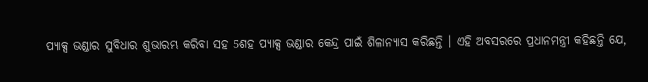ପ୍ୟାକ୍ସ ଭଣ୍ଡାର ସୁବିଧାର ଶୁଭାରମ୍ଭ କରିବା ସହ 5ଶହ ପ୍ୟାକ୍ସ ଭଣ୍ଡାର କେନ୍ଦ୍ର ପାଇଁ ଶିଳାନ୍ୟାସ କରିଛନ୍ତି । ଏହି ଅବସରରେ ପ୍ରଧାନମନ୍ତ୍ରୀ କହିଛନ୍ତି ଯେ,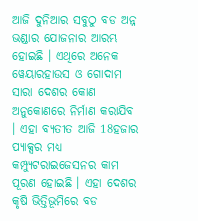ଆଜି ଦୁନିଆର ସବୁଠୁ ବଡ ଅନ୍ନ ଭଣ୍ଡାର ଯୋଜନାର ଆରମ୍ଭ ହୋଇଛି । ଏଥିରେ ଅନେକ ୱେୟାରହାଉସ ଓ ଗୋଦାମ ସାରା ଦେଶର କୋଣ ଅନୁକୋଣରେ ନିର୍ମାଣ କରାଯିବ । ଏହା ବ୍ୟତୀତ ଆଜି 18ହଜାର ପ୍ୟାକ୍ସର ମଧ୍ୟ କମ୍ପ୍ୟୁଟରାଇଜେସନର କାମ ପୂରଣ ହୋଇଛି । ଏହା ଦେଶର କୃଷି ଭିତ୍ତିଭୂମିରେ ବଡ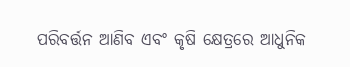ପରିବର୍ତ୍ତନ ଆଣିବ ଏବଂ କୃଷି କ୍ଷେତ୍ରରେ ଆଧୁନିକ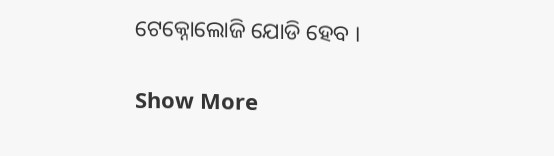ଟେକ୍ନୋଲୋଜି ଯୋଡି ହେବ ।

Show More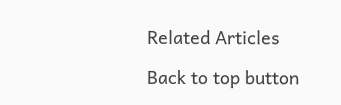Related Articles

Back to top button